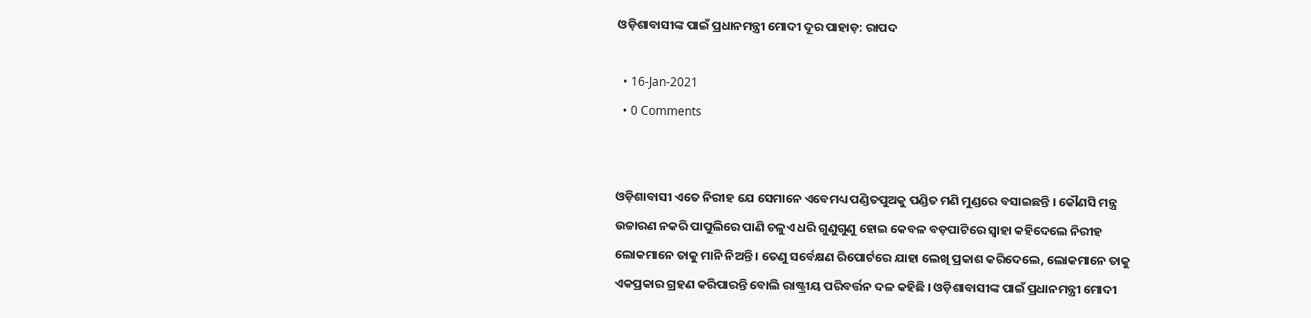ଓଡ଼ିଶାବାସୀଙ୍କ ପାଇଁ ପ୍ରଧାନମନ୍ତ୍ରୀ ମୋଦୀ ଦୂର ପାହାଡ଼: ରାପଦ

  • 16-Jan-2021
  • 0 Comments


ଓଡ଼ିଶାବାସୀ ଏତେ ନିରୀହ ଯେ ସେମାନେ ଏବେମଧ୍ୟ ପଣ୍ଡିତପୁଅକୁ ପଣ୍ଡିତ ମଣି ମୁଣ୍ଡରେ ବସାଇଛନ୍ତି । କୌଣସି ମନ୍ତ୍ର ଉଚ୍ଚାରଣ ନକରି ପାପୁଲିରେ ପାଣି ଚଳୁଏ ଧରି ଗୁଣୁଗୁଣୁ ହୋଇ କେବଳ ବଡ଼ପାଟିରେ ସ୍ୱାହା କହିଦେଲେ ନିରୀହ ଲୋକମାନେ ତାକୁ ମାନି ନିଅନ୍ତି । ତେଣୁ ସର୍ବେକ୍ଷଣ ରିପୋର୍ଟରେ ଯାହା ଲେଖି ପ୍ରକାଶ କରିଦେଲେ, ଲୋକମାନେ ତାକୁ ଏକପ୍ରକାର ଗ୍ରହଣ କରିପାରନ୍ତି ବୋଲି ରାଷ୍ଟ୍ରୀୟ ପରିବର୍ତ୍ତନ ଦଳ କହିଛି । ଓଡ଼ିଶାବାସୀଙ୍କ ପାଇଁ ପ୍ରଧାନମନ୍ତ୍ରୀ ମୋଦୀ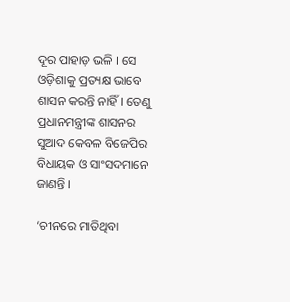ଦୂର ପାହାଡ଼ ଭଳି । ସେ ଓଡ଼ିଶାକୁ ପ୍ରତ୍ୟକ୍ଷ ଭାବେ ଶାସନ କରନ୍ତି ନାହିଁ । ତେଣୁ ପ୍ରଧାନମନ୍ତ୍ରୀଙ୍କ ଶାସନର ସୁଆଦ କେବଳ ବିଜେପିର ବିଧାୟକ ଓ ସାଂସଦମାନେ ଜାଣନ୍ତି ।

‘ଚୀନରେ ମାତିଥିବା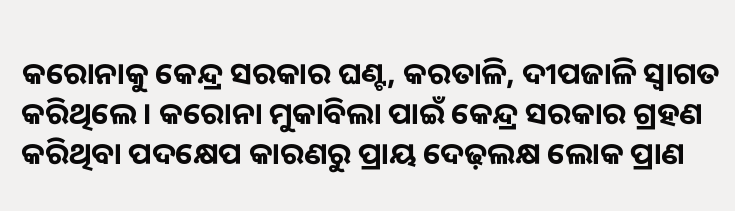କରୋନାକୁ କେନ୍ଦ୍ର ସରକାର ଘଣ୍ଟ, କରତାଳି, ଦୀପଜାଳି ସ୍ୱାଗତ କରିଥିଲେ । କରୋନା ମୁକାବିଲା ପାଇଁ କେନ୍ଦ୍ର ସରକାର ଗ୍ରହଣ କରିଥିବା ପଦକ୍ଷେପ କାରଣରୁ ପ୍ରାୟ ଦେଢ଼ଲକ୍ଷ ଲୋକ ପ୍ରାଣ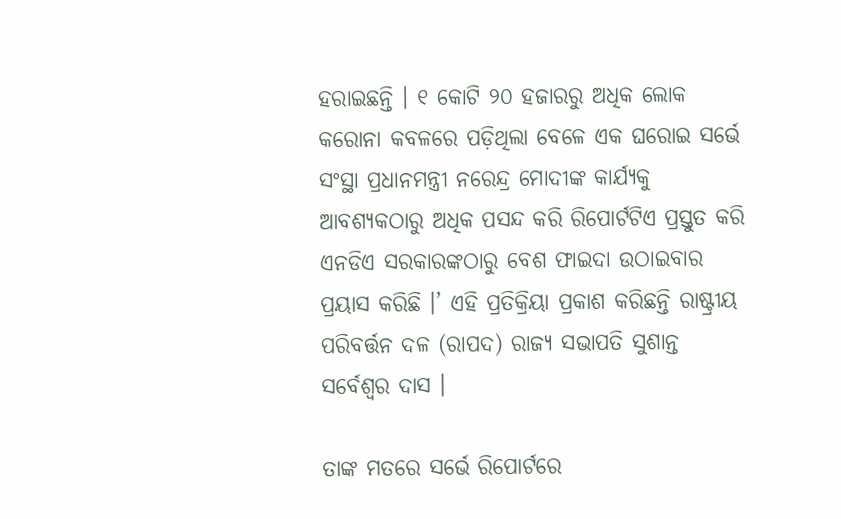ହରାଇଛନ୍ତି । ୧ କୋଟି ୨୦ ହଜାରରୁ ଅଧିକ ଲୋକ କରୋନା କବଳରେ ପଡ଼ିଥିଲା ବେଳେ ଏକ ଘରୋଇ ସର୍ଭେ ସଂସ୍ଥା ପ୍ରଧାନମନ୍ତ୍ରୀ ନରେନ୍ଦ୍ର ମୋଦୀଙ୍କ କାର୍ଯ୍ୟକୁ ଆବଶ୍ୟକଠାରୁ ଅଧିକ ପସନ୍ଦ କରି ରିପୋର୍ଟଟିଏ ପ୍ରସ୍ତୁତ କରି ଏନଡିଏ ସରକାରଙ୍କଠାରୁ ବେଶ ଫାଇଦା ଉଠାଇବାର ପ୍ରୟାସ କରିଛି ।’ ଏହି ପ୍ରତିକ୍ରିୟା ପ୍ରକାଶ କରିଛନ୍ତି ରାଷ୍ଟ୍ରୀୟ ପରିବର୍ତ୍ତନ ଦଳ (ରାପଦ) ରାଜ୍ୟ ସଭାପତି ସୁଶାନ୍ତ ସର୍ବେଶ୍ୱର ଦାସ ।

ତାଙ୍କ ମତରେ ସର୍ଭେ ରିପୋର୍ଟରେ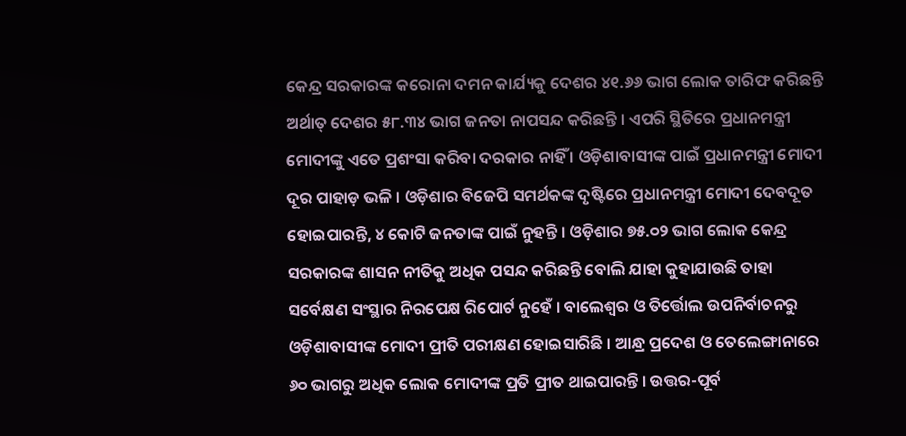କେନ୍ଦ୍ର ସରକାରଙ୍କ କରୋନା ଦମନ କାର୍ଯ୍ୟକୁ ଦେଶର ୪୧.୬୬ ଭାଗ ଲୋକ ତାରିଫ କରିଛନ୍ତି ଅର୍ଥାତ୍ ଦେଶର ୫୮.୩୪ ଭାଗ ଜନତା ନାପସନ୍ଦ କରିଛନ୍ତି । ଏପରି ସ୍ଥିତିରେ ପ୍ରଧାନମନ୍ତ୍ରୀ ମୋଦୀଙ୍କୁ ଏତେ ପ୍ରଶଂସା କରିବା ଦରକାର ନାହିଁ । ଓଡ଼ିଶାବାସୀଙ୍କ ପାଇଁ ପ୍ରଧାନମନ୍ତ୍ରୀ ମୋଦୀ ଦୂର ପାହାଡ଼ ଭଳି । ଓଡ଼ିଶାର ବିଜେପି ସମର୍ଥକଙ୍କ ଦୃଷ୍ଟିରେ ପ୍ରଧାନମନ୍ତ୍ରୀ ମୋଦୀ ଦେବଦୂତ ହୋଇପାରନ୍ତି, ୪ କୋଟି ଜନତାଙ୍କ ପାଇଁ ନୁହନ୍ତି । ଓଡ଼ିଶାର ୭୫.୦୨ ଭାଗ ଲୋକ କେନ୍ଦ୍ର ସରକାରଙ୍କ ଶାସନ ନୀତିକୁ ଅଧିକ ପସନ୍ଦ କରିଛନ୍ତି ବୋଲି ଯାହା କୁହାଯାଉଛି ତାହା ସର୍ବେକ୍ଷଣ ସଂସ୍ଥାର ନିରପେକ୍ଷ ରିପୋର୍ଟ ନୁହେଁ । ବାଲେଶ୍ୱର ଓ ତିର୍ତ୍ତୋଲ ଉପନିର୍ବାଚନରୁ ଓଡ଼ିଶାବାସୀଙ୍କ ମୋଦୀ ପ୍ରୀତି ପରୀକ୍ଷଣ ହୋଇସାରିଛି । ଆନ୍ଧ୍ର ପ୍ରଦେଶ ଓ ତେଲେଙ୍ଗାନାରେ ୬୦ ଭାଗରୁ ଅଧିକ ଲୋକ ମୋଦୀଙ୍କ ପ୍ରତି ପ୍ରୀତ ଥାଇପାରନ୍ତି । ଉତ୍ତର-ପୂର୍ବ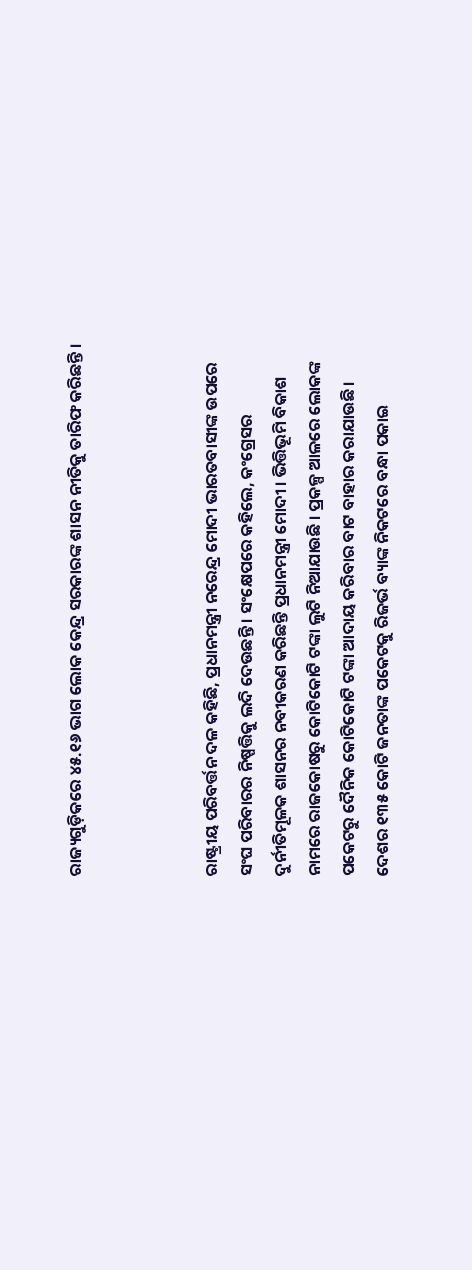ରାଜ୍ୟଗୁଡ଼ିକରେ ୪୫.୧୬ ଭାଗ ଲୋକ କେନ୍ଦ୍ର ସରକାରଙ୍କ ଶାସନ ନୀତିକୁ ତାରିଫ କରିଛନ୍ତି ।



ରାଷ୍ଟ୍ରୀୟ ପରିବର୍ତ୍ତନ ଦଳ କହିଛି, ପ୍ରଧାନମନ୍ତ୍ରୀ ନରେନ୍ଦ୍ର ମୋଦୀ ଭାରତବାସୀଙ୍କ ଉପରେ ସଂଘ ପରିବାରର ନିଷ୍ପତ୍ତିକୁ ଲଦି ଦେଉଛନ୍ତି । ସଂକ୍ଷେପରେ କହିଲେ, କଂଗ୍ରେସର ଦୁର୍ନୀତିମୂଳକ ଶାସନର ନବୀକରଣ କରିଛନ୍ତି ପ୍ରଧାନମନ୍ତ୍ରୀ ମୋଦୀ । ଭିତ୍ତିଭୂମି ବିକାଶ ନାମରେ ରାଜକୋଷରୁ କୋଟିକୋଟି ଟଙ୍କା ଲୁଟି ନିଆଯାଉଛି । ପ୍ରକଳ୍ପ ଆଳରେ ଲୋକଙ୍କ ପକେଟରୁ ଦୈନିକ କୋଟିକୋଟି ଟଙ୍କା ଆଦାୟ କରିବାର ବାଟ ବାହାର କରାଯାଉଛି । ଦେଶର ୧୩୫ କୋଟି ଜନତାଙ୍କ ପକେଟକୁ ରିଜର୍ଭ ବ୍ୟାଙ୍କ ନିକଟରେ ବନ୍ଧା ପକାଇ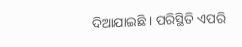ଦିଆଯାଇଛି । ପରିସ୍ଥିତି ଏପରି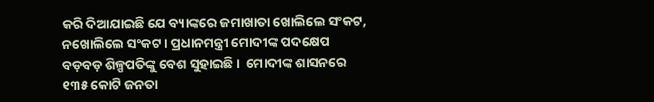କରି ଦିଆଯାଇଛି ଯେ ବ୍ୟାଙ୍କରେ ଜମାଖାତା ଖୋଲିଲେ ସଂକଟ, ନଖୋଲିଲେ ସଂକଟ । ପ୍ରଧାନମନ୍ତ୍ରୀ ମୋଦୀଙ୍କ ପଦକ୍ଷେପ ବଡ଼ବଡ଼ ଶିଳ୍ପପତିଙ୍କୁ ବେଶ ସୁହାଇଛି ।  ମୋଦୀଙ୍କ ଶାସନରେ ୧୩୫ କୋଟି ଜନତା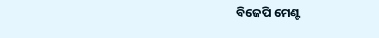ବିଜେପି ମେଣ୍ଟ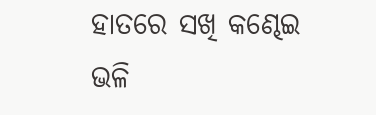ହାତରେ ସଖି କଣ୍ଢେଇ ଭଳି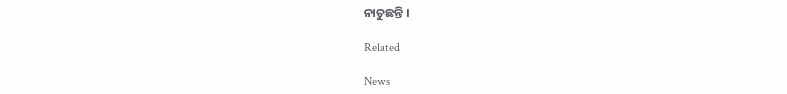ନାଚୁଛନ୍ତି ।

Related

News